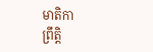មាតិកា
ព្រឹត្តិ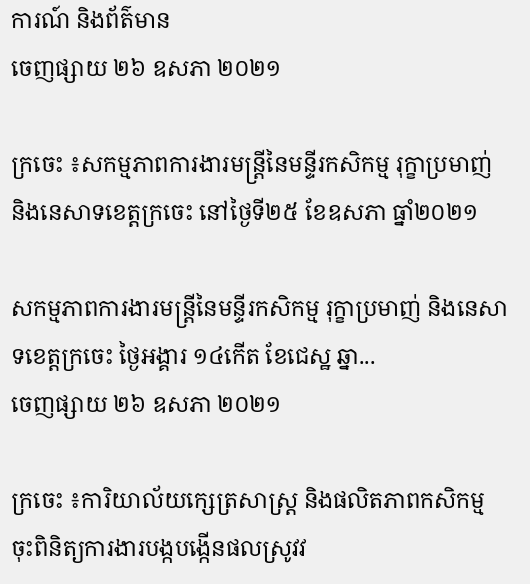ការណ៍ និងព័ត៌មាន
ចេញផ្សាយ ២៦ ឧសភា ២០២១

ក្រចេះ ៖សកម្មភាពការងារមន្ត្រីនៃមន្ទីរកសិកម្ម រុក្ខាប្រមាញ់ និងនេសាទខេត្តក្រចេះ នៅថ្ងៃទី២៥ ខែឧសភា ធ្នាំ២០២១

សកម្មភាពការងារមន្ត្រីនៃមន្ទីរកសិកម្ម រុក្ខាប្រមាញ់ និងនេសាទខេត្តក្រចេះ ថ្ងៃអង្គារ ១៤កើត ខែជេស្ឋ ឆ្នា...
ចេញផ្សាយ ២៦ ឧសភា ២០២១

ក្រចេះ ៖ការិយាល័យក្សេត្រសាស្រ្ត និងផលិតភាពកសិកម្ម ចុះពិនិត្យការងារបង្កបង្កើនផលស្រូវវ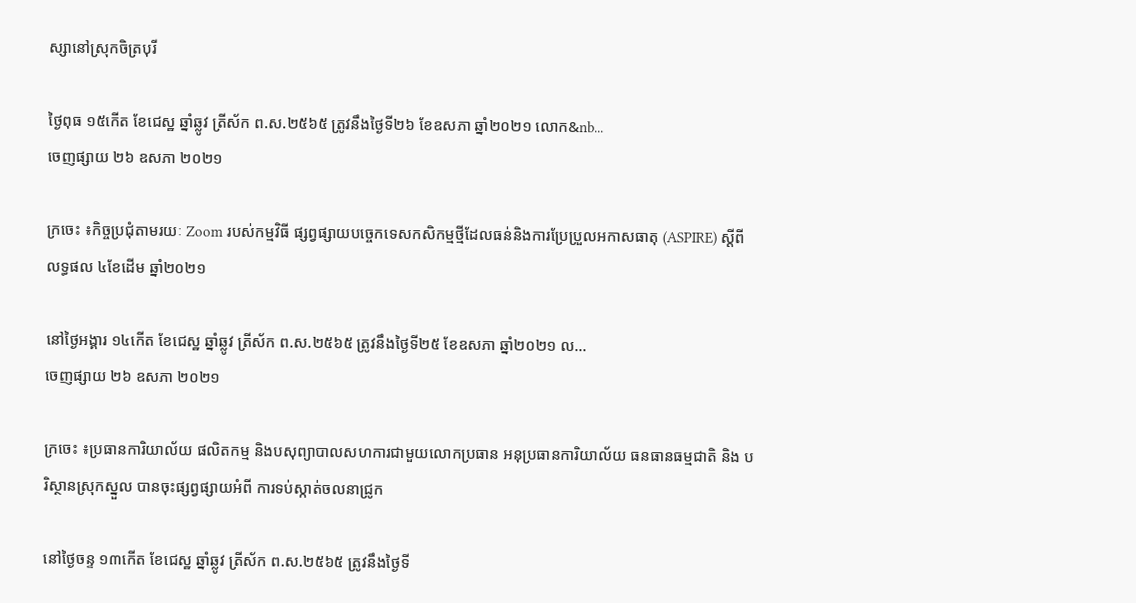ស្សានៅស្រុកចិត្របុរី

ថ្ងៃពុធ ១៥កើត ខែជេស្ឋ ឆ្នាំឆ្លូវ ត្រីស័ក ព.ស.២៥៦៥ ត្រូវនឹងថ្ងៃទី២៦ ខែឧសភា ឆ្នាំ២០២១ លោក&nb...
ចេញផ្សាយ ២៦ ឧសភា ២០២១

ក្រចេះ ៖កិច្ចប្រជុំតាមរយៈ Zoom របស់កម្មវិធី ផ្សព្វផ្សាយបច្ចេកទេសកសិកម្មថ្មីដែលធន់និងការប្រែប្រួលអកាសធាតុ (ASPIRE) ស្ដីពី លទ្ធផល ៤ខែដើម ឆ្នាំ២០២១

នៅថ្ងៃអង្គារ ១៤កើត ខែជេស្ឋ ឆ្នាំឆ្លូវ ត្រីស័ក ព.ស.២៥៦៥ ត្រូវនឹងថ្ងៃទី២៥ ខែឧសភា ឆ្នាំ២០២១ ល...
ចេញផ្សាយ ២៦ ឧសភា ២០២១

ក្រចេះ ៖ប្រធានការិយាល័យ ផលិតកម្ម និងបសុព្យាបាលសហការជាមួយលោកប្រធាន អនុប្រធានការិយាល័យ ធនធានធម្មជាតិ និង បរិស្ថានស្រុកស្នួល បានចុះផ្សព្វផ្សាយអំពី ការទប់ស្កាត់ចលនាជ្រូក

នៅថ្ងៃចន្ទ ១៣កើត ខែជេស្ឋ ឆ្នាំឆ្លូវ ត្រីស័ក ព.ស.២៥៦៥ ត្រូវនឹងថ្ងៃទី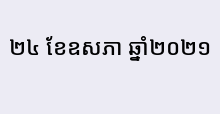២៤ ខែឧសភា ឆ្នាំ២០២១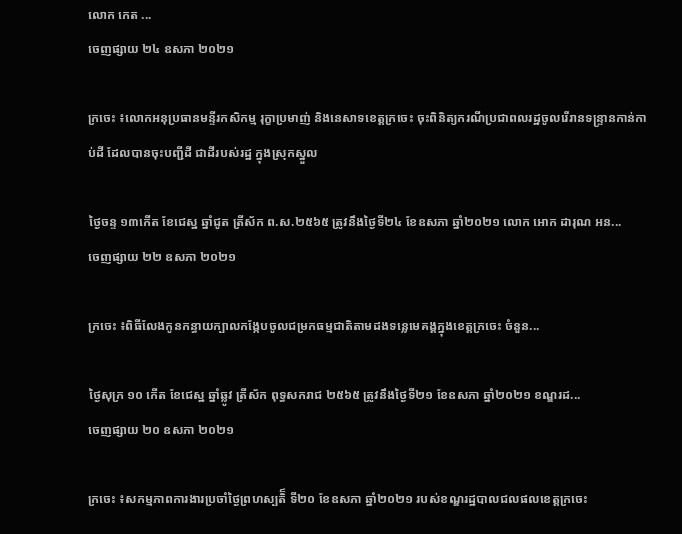លោក កេត ...
ចេញផ្សាយ ២៤ ឧសភា ២០២១

ក្រចេះ ៖លោកអនុប្រធានមន្ទីរកសិកម្ម រុក្ខាប្រមាញ់ និងនេសាទខេត្តក្រចេះ ចុះពិនិត្យករណីប្រជាពលរដ្ឋចូលរើរានទន្រ្ទានកាន់កាប់ដី ដែលបានចុះបញ្ជីដី ជាដីរបស់រដ្ឋ ក្នុងស្រុកស្នួល

ថ្ងៃចន្ទ ១៣កើត ខែជេស្ឋ ឆ្នាំជូត ត្រីស័ក ព.ស.២៥៦៥ ត្រូវនឹងថ្ងៃទី២៤ ខែឧសភា ឆ្នាំ២០២១ លោក អោក ដារុណ អន...
ចេញផ្សាយ ២២ ឧសភា ២០២១

ក្រចេះ ៖ពិធីលែងកូនកន្ធាយក្បាលកង្កែបចូលជម្រកធម្មជាតិតាមដងទន្លេមេគង្គក្នុងខេត្តក្រចេះ ចំនួន...

ថ្ងៃសុក្រ ១០ កើត ខែជេស្ឋ ឆ្នាំឆ្លូវ ត្រីស័ក ពុទ្ធសករាជ ២៥៦៥ ត្រូវនឹងថ្ងៃទី២១ ខែឧសភា ឆ្នាំ២០២១ ខណ្ឌរដ...
ចេញផ្សាយ ២០ ឧសភា ២០២១

ក្រចេះ ៖សកម្មភាពការងារប្រចាំថ្ងៃព្រហស្បតិ៏ ទី២០ ខែឧសភា ឆ្នាំ២០២១ របស់ខណ្ឌរដ្ឋបាលជលផលខេត្តក្រចេះ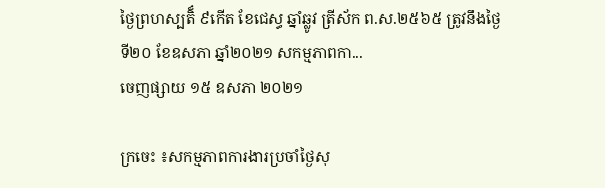ថ្ងៃព្រហស្បតិ៏ ៩កើត ខែជេស្ធ ឆ្នាំឆ្លូវ ត្រីស័ក ព.ស.២៥៦៥ ត្រូវនឹងថ្ងៃទី២០ ខែឧសភា ឆ្នាំ២០២១ សកម្មភាពកា...
ចេញផ្សាយ ១៥ ឧសភា ២០២១

ក្រចេះ ៖សកម្មភាពការងារប្រចាំថ្ងៃសុ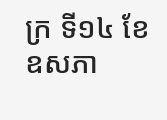ក្រ ទី១៤ ខែឧសភា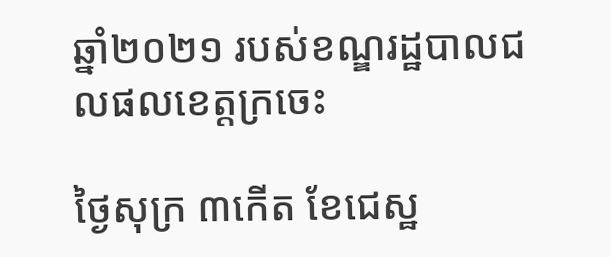ឆ្នាំ២០២១ របស់ខណ្ឌរដ្ឋបាលជលផលខេត្តក្រចេះ

ថ្ងៃសុក្រ ៣កើត ខែជេស្ឋ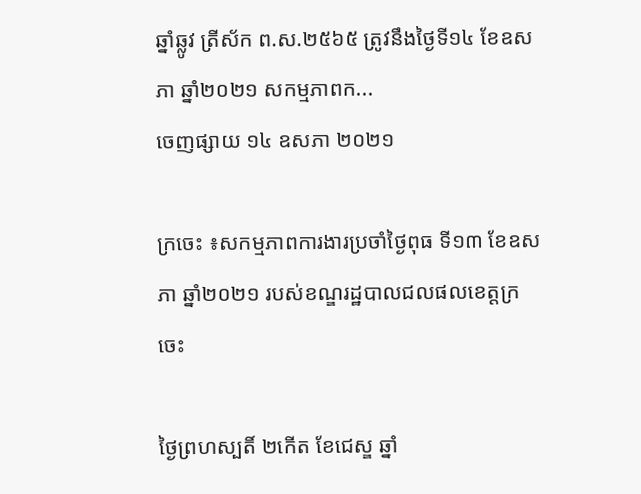ឆ្នាំឆ្លូវ ត្រីស័ក ព.ស.២៥៦៥ ត្រូវនឹងថ្ងៃទី១៤ ខែឧសភា ឆ្នាំ២០២១ សកម្មភាពក...
ចេញផ្សាយ ១៤ ឧសភា ២០២១

ក្រចេះ ៖សកម្មភាពការងារប្រចាំថ្ងៃពុធ ទី១៣ ខែឧសភា ឆ្នាំ២០២១ របស់ខណ្ឌរដ្ឋបាលជលផលខេត្តក្រចេះ

ថ្ងៃព្រហស្បតិ៍ ២កើត ខែជេស្ឌ ឆ្នាំ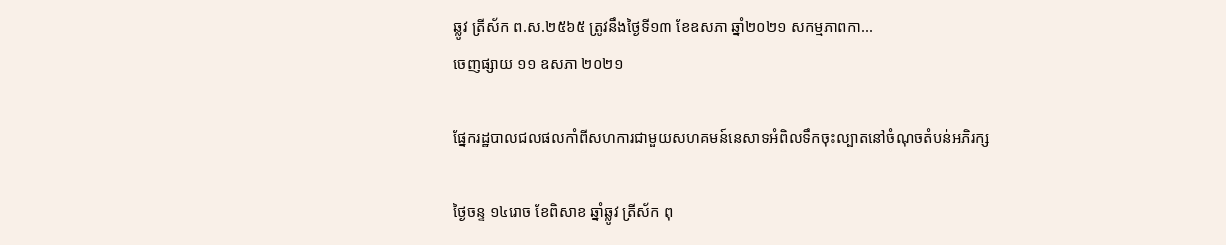ឆ្លូវ ត្រីស័ក ព.ស.២៥៦៥ ត្រូវនឹងថ្ងៃទី១៣ ខែឧសភា ឆ្នាំ២០២១ សកម្មភាពកា...
ចេញផ្សាយ ១១ ឧសភា ២០២១

ផ្នែករដ្ឋបាលជលផលកាំពីសហការជាមួយសហគមន៍នេសាទអំពិលទឹកចុះល្បាតនៅចំណុចតំបន់អភិរក្ស

ថ្ងៃចន្ទ ១៤រោច ខែពិសាខ ឆ្នាំឆ្លូវ ត្រីស័ក ពុ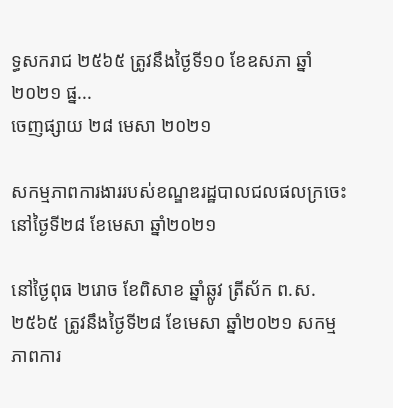ទ្ធសករាជ ២៥៦៥ ត្រូវនឹងថ្ងៃទី១០ ខែឧសភា ឆ្នាំ២០២១ ផ្ន...
ចេញផ្សាយ ២៨ មេសា ២០២១

សកម្មភាពការងាររបស់ខណ្ឌឌរដ្ឋបាលជលផលក្រចេះ នៅថ្ងៃទី២៨ ខែមេសា ឆ្នាំ២០២១

នៅថ្ងៃពុធ ២រោច ខែពិសាខ ឆ្នាំឆ្លូវ ត្រីស័ក ព.ស.២៥៦៥ ត្រូវនឹងថ្ងៃទី២៨ ខែមេសា ឆ្នាំ២០២១ សកម្មភាពការ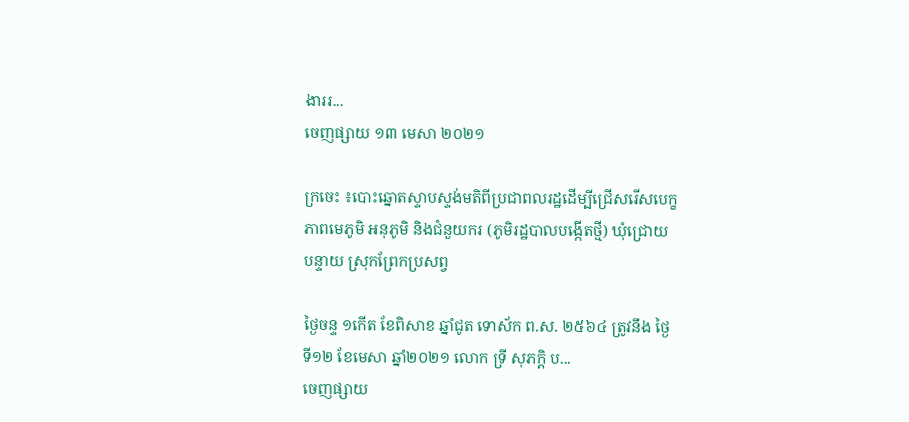ងាររ...
ចេញផ្សាយ ១៣ មេសា ២០២១

ក្រចេះ ៖បោះឆ្នោតស្ទាបស្ទង់មតិពីប្រជាពលរដ្ឋដើម្បីជ្រើសរើសបេក្ខភាពមេភូមិ អនុភូមិ និងជំនួយករ (ភូមិរដ្ឋបាលបង្កើតថ្មី) ឃុំជ្រោយបន្ទាយ ស្រុកព្រែកប្រសព្វ

ថ្ងៃចន្ទ ១កើត ខែពិសាខ ឆ្នាំជូត ទោស័ក ព.ស. ២៥៦៤ ត្រូវនឹង ថ្ងៃទី១២ ខែមេសា ឆ្នាំ២០២១ លោក ទ្រី សុភក្តិ ប...
ចេញផ្សាយ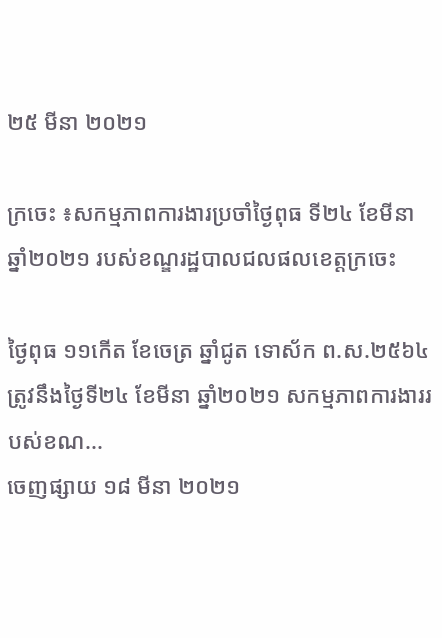២៥ មីនា ២០២១

ក្រចេះ ៖សកម្មភាពការងារប្រចាំថ្ងៃពុធ ទី២៤ ខែមីនា ឆ្នាំ២០២១ របស់ខណ្ឌរដ្ឋបាលជលផលខេត្តក្រចេះ

ថ្ងៃពុធ ១១កើត ខែចេត្រ ឆ្នាំជូត ទោស័ក ព.ស.២៥៦៤ ត្រូវនឹងថ្ងៃទី២៤ ខែមីនា ឆ្នាំ២០២១ សកម្មភាពការងាររបស់ខណ...
ចេញផ្សាយ ១៨ មីនា ២០២១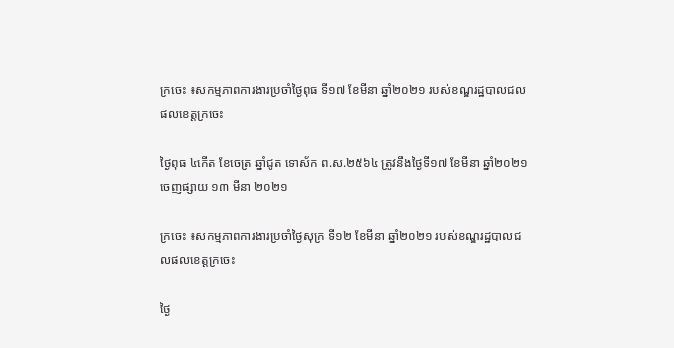ក្រចេះ ៖សកម្មភាពការងារប្រចាំថ្ងៃពុធ ទី១៧ ខែមីនា ឆ្នាំ២០២១ របស់ខណ្ឌរដ្ឋបាលជលផលខេត្តក្រចេះ

ថ្ងៃពុធ ៤កើត ខែចេត្រ ឆ្នាំជូត ទោស័ក ព.ស.២៥៦៤ ត្រូវនឹងថ្ងៃទី១៧ ខែមីនា ឆ្នាំ២០២១
ចេញផ្សាយ ១៣ មីនា ២០២១

ក្រចេះ ៖សកម្មភាពការងារប្រចាំថ្ងៃសុក្រ ទី១២ ខែមីនា ឆ្នាំ២០២១ របស់ខណ្ឌរដ្ឋបាលជលផលខេត្តក្រចេះ

ថ្ងៃ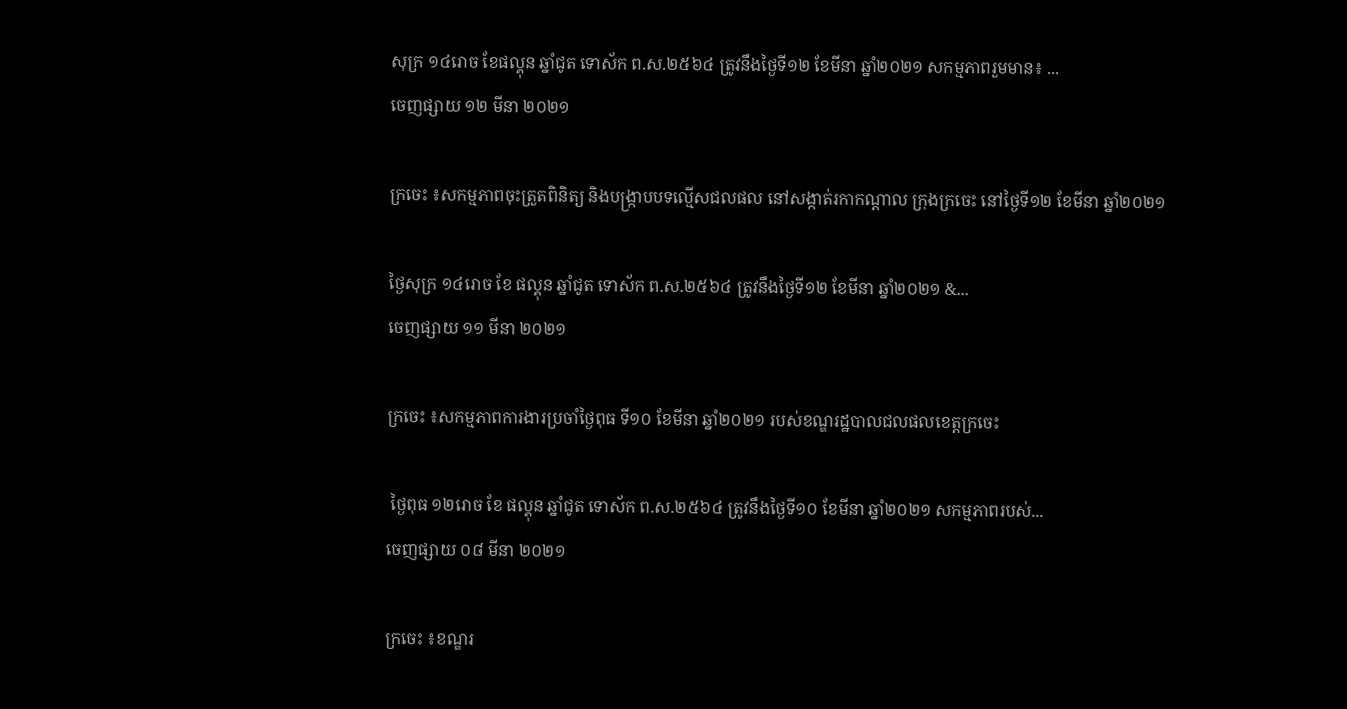សុក្រ ១៤រោច ខែផល្គុន ឆ្នាំជូត ទោស័ក ព.ស.២៥៦៤ ត្រូវនឹងថ្ងៃទី១២ ខែមីនា ឆ្នាំ២០២១ សកម្មភាពរួមមាន៖ ...
ចេញផ្សាយ ១២ មីនា ២០២១

ក្រចេះ ៖សកម្មភាពចុះត្រួតពិនិត្យ និងបង្ក្រាបបទល្មើសជលផល នៅសង្កាត់រកាកណ្តាល ក្រុងក្រចេះ នៅថ្ងៃទី១២ ខែមីនា ឆ្នាំ២០២១

ថ្ងៃសុក្រ ១៤រោច ខែ ផល្គុន ឆ្នាំជូត ទោស័ក ព.ស.២៥៦៤ ត្រូវនឹងថ្ងៃទី១២ ខែមីនា ឆ្នាំ២០២១ &...
ចេញផ្សាយ ១១ មីនា ២០២១

ក្រចេះ ៖សកម្មភាពការងារប្រចាំថ្ងៃពុធ ទី១០ ខែមីនា ឆ្នាំ២០២១ របស់ខណ្ឌរដ្ឋបាលជលផលខេត្តក្រចេះ

 ថ្ងៃពុធ ១២រោច ខែ ផល្គុន ឆ្នាំជូត ទោស័ក ព.ស.២៥៦៤ ត្រូវនឹងថ្ងៃទី១០ ខែមីនា ឆ្នាំ២០២១ សកម្មភាពរបស់...
ចេញផ្សាយ ០៨ មីនា ២០២១

ក្រចេះ ៖ខណ្ឌរ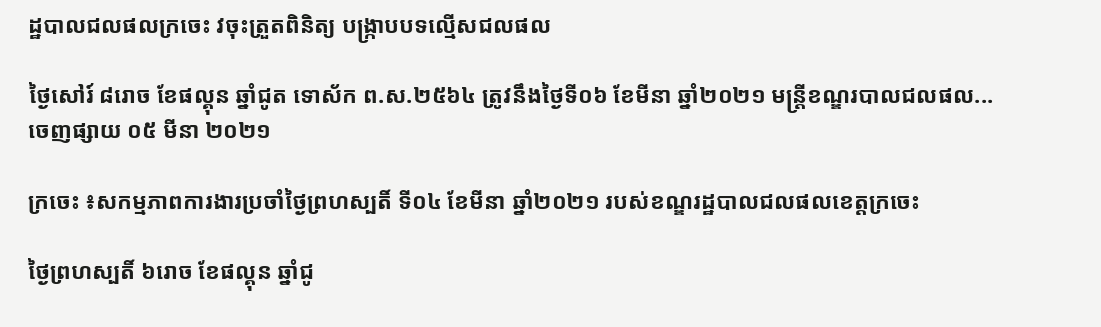ដ្ឋបាលជលផលក្រចេះ វចុះត្រួតពិនិត្យ បង្ក្រាបបទល្មើសជលផល

ថ្ងៃសៅរ៍ ៨រោច ខែផល្គុន ឆ្នាំជូត ទោស័ក ព.ស.២៥៦៤ ត្រូវនឹងថ្ងៃទី០៦ ខែមីនា ឆ្នាំ២០២១ មន្ត្រីខណ្ឌរបាលជលផល...
ចេញផ្សាយ ០៥ មីនា ២០២១

ក្រចេះ ៖សកម្មភាពការងារប្រចាំថ្ងៃព្រហស្បតិ៍ ទី០៤ ខែមីនា ឆ្នាំ២០២១ របស់ខណ្ឌរដ្ឋបាលជលផលខេត្តក្រចេះ

ថ្ងៃព្រហស្បតិ៍ ៦រោច ខែផល្គុន ឆ្នាំជូ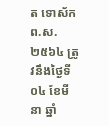ត ទោស័ក ព.ស.២៥៦៤ ត្រូវនឹងថ្ងៃទី០៤ ខែមីនា ឆ្នាំ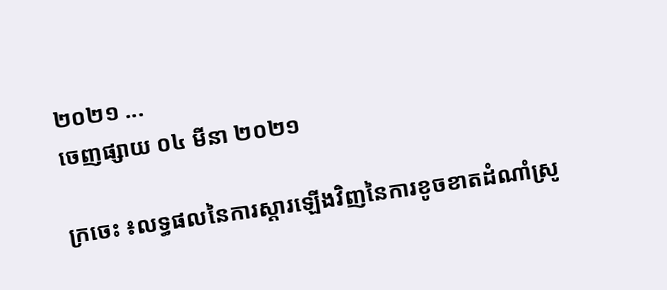២០២១ ...
ចេញផ្សាយ ០៤ មីនា ២០២១

ក្រចេះ ៖លទ្ធផលនៃការស្តារឡើងវិញនៃការខូចខាតដំណាំស្រូ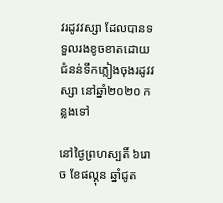វរដូវវស្សា ដែលបានទទួលរងខូចខាតដោយជំនន់ទឹកភ្លៀងចុងរដូវវស្សា នៅឆ្នាំ២០២០ កន្លងទៅ

នៅថ្ងៃព្រហស្បតិ៍ ៦រោច ខែផល្គុន ឆ្នាំជូត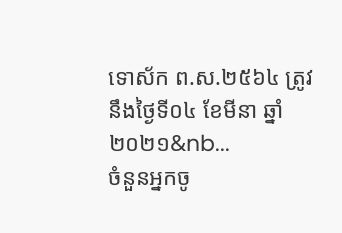ទោស័ក ព.ស.២៥៦៤ ត្រូវនឹងថ្ងៃទី០៤ ខែមីនា ឆ្នាំ២០២១&nb...
ចំនួនអ្នកចូ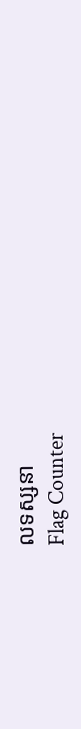លទស្សនា
Flag Counter